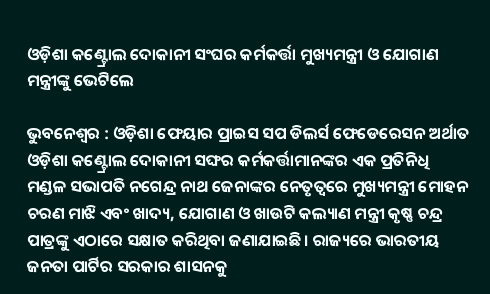ଓଡ଼ିଶା କଣ୍ଟ୍ରୋଲ ଦୋକାନୀ ସଂଘର କର୍ମକର୍ତ୍ତା ମୁଖ୍ୟମନ୍ତ୍ରୀ ଓ ଯୋଗାଣ ମନ୍ତ୍ରୀଙ୍କୁ ଭେଟିଲେ

ଭୁବନେଶ୍ବର : ଓଡ଼ିଶା ଫେୟାର ପ୍ରାଇସ ସପ ଡିଲର୍ସ ଫେଡେରେସନ ଅର୍ଥାତ ଓଡ଼ିଶା କଣ୍ଟ୍ରୋଲ ଦୋକାନୀ ସଙ୍ଘର କର୍ମକର୍ତ୍ତାମାନଙ୍କର ଏକ ପ୍ରତିନିଧି ମଣ୍ଡଳ ସଭାପତି ନଗେନ୍ଦ୍ର ନାଥ ଜେନାଙ୍କର ନେତୃତ୍ବରେ ମୁଖ୍ୟମନ୍ତ୍ରୀ ମୋହନ ଚରଣ ମାଝି ଏବଂ ଖାଦ୍ୟ, ଯୋଗାଣ ଓ ଖାଉଟି କଲ୍ୟାଣ ମନ୍ତ୍ରୀ କୃଷ୍ଣ ଚନ୍ଦ୍ର ପାତ୍ରଙ୍କୁ ଏଠାରେ ସକ୍ଷାତ କରିଥିବା ଜଣାଯାଇଛି। ରାଜ୍ୟରେ ଭାରତୀୟ ଜନତା ପାର୍ଟିର ସରକାର ଶାସନକୁ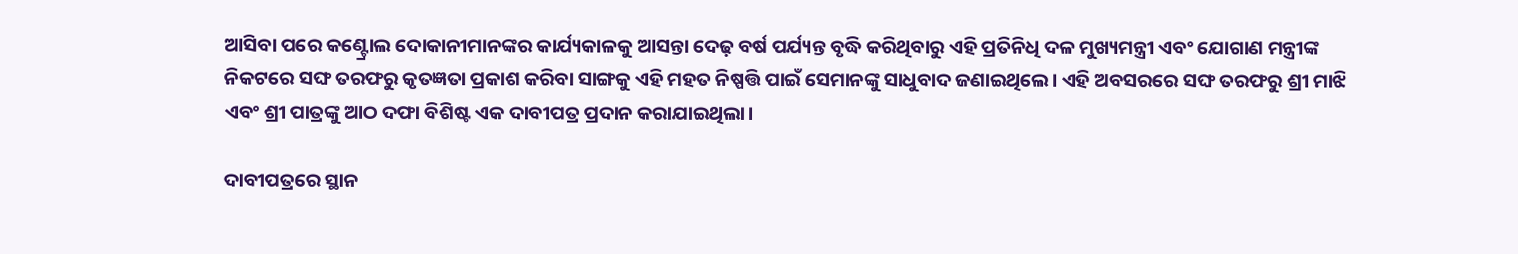ଆସିବା ପରେ କଣ୍ଟ୍ରୋଲ ଦୋକାନୀମାନଙ୍କର କାର୍ଯ୍ୟକାଳକୁ ଆସନ୍ତା ଦେଢ଼ ବର୍ଷ ପର୍ଯ୍ୟନ୍ତ ବୃଦ୍ଧି କରିଥିବାରୁ ଏହି ପ୍ରତିନିଧି ଦଳ ମୁଖ୍ୟମନ୍ତ୍ରୀ ଏବଂ ଯୋଗାଣ ମନ୍ତ୍ରୀଙ୍କ ନିକଟରେ ସଙ୍ଘ ତରଫରୁ କୃତଜ୍ଞତା ପ୍ରକାଶ କରିବା ସାଙ୍ଗକୁ ଏହି ମହତ ନିଷ୍ପତ୍ତି ପାଇଁ ସେମାନଙ୍କୁ ସାଧୁବାଦ ଜଣାଇଥିଲେ। ଏହି ଅବସରରେ ସଙ୍ଘ ତରଫରୁ ଶ୍ରୀ ମାଝି ଏବଂ ଶ୍ରୀ ପାତ୍ରଙ୍କୁ ଆଠ ଦଫା ବିଶିଷ୍ଟ ଏକ ଦାବୀପତ୍ର ପ୍ରଦାନ କରାଯାଇଥିଲା।

ଦାବୀପତ୍ରରେ ସ୍ଥାନ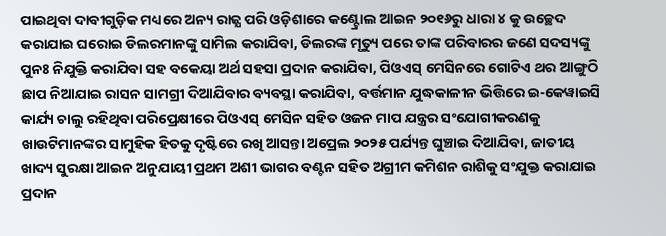ପାଇଥିବା ଦାବୀଗୁଡ଼ିକ ମଧ୍ୟରେ ଅନ୍ୟ ରାଜ୍ଯ ପରି ଓଡ଼ିଶାରେ କଣ୍ଟ୍ରୋଲ ଆଇନ ୨୦୧୬ରୁ ଧାରା ୪ କୁ ଉଚ୍ଛେଦ କରାଯାଇ ଘରୋଇ ଡିଲରମାନଙ୍କୁ ସାମିଲ କରାଯିବା, ଡିଲରଙ୍କ ମୃତ୍ୟୁ ପରେ ତାଙ୍କ ପରିବାରର ଜଣେ ସଦସ୍ୟଙ୍କୁ ପୁନଃ ନିଯୁକ୍ତି କରାଯିବା ସହ ବକେୟା ଅର୍ଥ ସହସା ପ୍ରଦାନ କରାଯିବା, ପିଓଏସ୍ ମେସିନରେ ଗୋଟିଏ ଥର ଆଙ୍ଗୁଠି ଛାପ ନିଆଯାଇ ରାସନ ସାମଗ୍ରୀ ଦିଆଯିବାର ବ୍ୟବସ୍ଥା କରାଯିବା, ବର୍ତ୍ତମାନ ଯୁଦ୍ଧକାଳୀନ ଭିତ୍ତିରେ ଇ-କେୱାଇସି କାର୍ଯ୍ୟ ଚାଲୁ ରହିଥିବା ପରିପ୍ରେକ୍ଷୀରେ ପିଓଏସ୍ ମେସିନ ସହିତ ଓଜନ ମାପ ଯନ୍ତ୍ରର ସଂଯୋଗୀକରଣକୁ ଖାଉଟିମାନଙ୍କର ସାମୁହିକ ହିତକୁ ଦୃଷ୍ଟିରେ ରଖି ଆସନ୍ତା ଅପ୍ରେଲ ୨୦୨୫ ପର୍ଯ୍ୟନ୍ତ ଘୁଞ୍ଚାଇ ଦିଆଯିବା, ଜାତୀୟ ଖାଦ୍ୟ ସୁରକ୍ଷା ଆଇନ ଅନୁଯାୟୀ ପ୍ରଥମ ଅଶୀ ଭାଗର ବଣ୍ଟନ ସହିତ ଅଗ୍ରୀମ କମିଶନ ରାଶିକୁ ସଂଯୁକ୍ତ କରାଯାଇ ପ୍ରଦାନ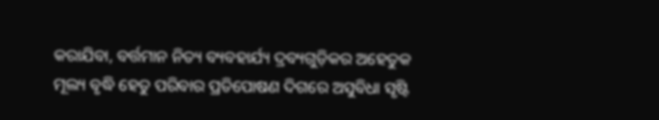କରାଯିବା, ବର୍ତ୍ତମାନ ନିତ୍ୟ ବ୍ୟବହାର୍ଯ୍ୟ ଦ୍ରବ୍ୟଗୁଡ଼ିକର ଅହେତୁକ ମୂଲ୍ୟ ବୃଦ୍ଧି ହେତୁ ପରିବାର ପ୍ରତିପୋଷଣ ଦିଗରେ ଅସୁବିଧା ସୃଷ୍ଟି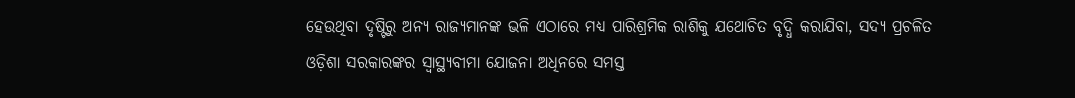ହେଉଥିବା ଦୃଷ୍ଟିରୁ ଅନ୍ୟ ରାଜ୍ଯମାନଙ୍କ ଭଳି ଏଠାରେ ମଧ୍ୟ ପାରିଶ୍ରମିକ ରାଶିକୁ ଯଥୋଚିତ ବୃଦ୍ଧି କରାଯିବା, ସଦ୍ୟ ପ୍ରଚଳିତ ଓଡ଼ିଶା ସରକାରଙ୍କର ସ୍ୱାସ୍ଥ୍ୟବୀମା ଯୋଜନା ଅଧିନରେ ସମସ୍ତ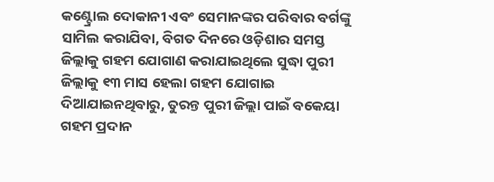କଣ୍ଟ୍ରୋଲ ଦୋକାନୀ ଏବଂ ସେମାନଙ୍କର ପରିବାର ବର୍ଗଙ୍କୁ ସାମିଲ କରାଯିବା, ବିଗତ ଦିନରେ ଓଡ଼ିଶାର ସମସ୍ତ ଜିଲ୍ଲାକୁ ଗହମ ଯୋଗାଣ କରାଯାଇଥିଲେ ସୁଦ୍ଧା ପୁରୀ ଜିଲ୍ଲାକୁ ୧୩ ମାସ ହେଲା ଗହମ ଯୋଗାଇ ଦିଆଯାଇନଥିବାରୁ, ତୁରନ୍ତ ପୁରୀ ଜିଲ୍ଲା ପାଇଁ ବକେୟା ଗହମ ପ୍ରଦାନ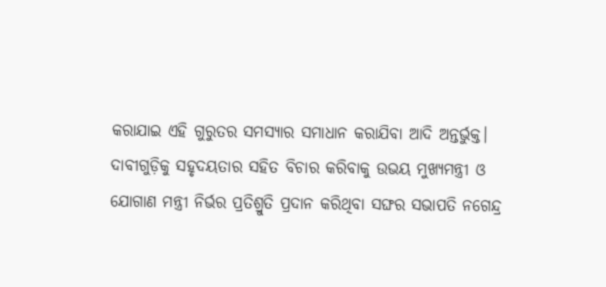କରାଯାଇ ଏହି ଗୁରୁତର ସମସ୍ୟାର ସମାଧାନ କରାଯିବା ଆଦି ଅନ୍ତର୍ଭୁକ୍ତ। ଦାବୀଗୁଡ଼ିକୁ ସହୃଦୟତାର ସହିତ ବିଚାର କରିବାକୁ ଉଭୟ ମୁଖ୍ୟମନ୍ତ୍ରୀ ଓ ଯୋଗାଣ ମନ୍ତ୍ରୀ ନିର୍ଭର ପ୍ରତିଶ୍ରୁତି ପ୍ରଦାନ କରିଥିବା ସଙ୍ଘର ସଭାପତି ନଗେନ୍ଦ୍ର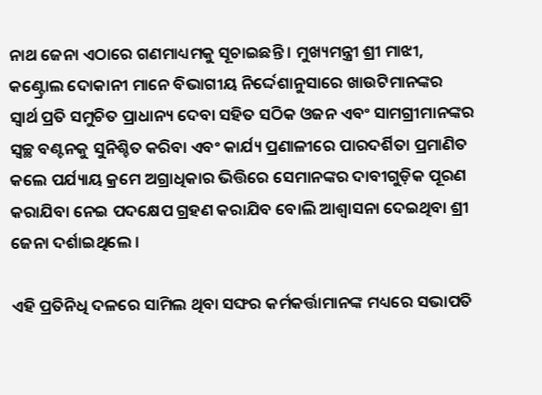ନାଥ ଜେନା ଏଠାରେ ଗଣମାଧ୍ୟମକୁ ସୂଚାଇଛନ୍ତି । ମୁଖ୍ୟମନ୍ତ୍ରୀ ଶ୍ରୀ ମାଝୀ, କଣ୍ଟ୍ରୋଲ ଦୋକାନୀ ମାନେ ବିଭାଗୀୟ ନିର୍ଦ୍ଦେଶାନୁସାରେ ଖାଉଟିମାନଙ୍କର ସ୍ୱାର୍ଥ ପ୍ରତି ସମୁଚିତ ପ୍ରାଧାନ୍ୟ ଦେବା ସହିତ ସଠିକ ଓଜନ ଏବଂ ସାମଗ୍ରୀମାନଙ୍କର ସ୍ଵଚ୍ଛ ବଣ୍ଟନକୁ ସୁନିଶ୍ଚିତ କରିବା ଏବଂ କାର୍ଯ୍ୟ ପ୍ରଣାଳୀରେ ପାରଦର୍ଶିତା ପ୍ରମାଣିତ କଲେ ପର୍ଯ୍ୟାୟ କ୍ରମେ ଅଗ୍ରାଧିକାର ଭିତ୍ତିରେ ସେମାନଙ୍କର ଦାବୀଗୁଡ଼ିକ ପୂରଣ କରାଯିବା ନେଇ ପଦକ୍ଷେପ ଗ୍ରହଣ କରାଯିବ ବୋଲି ଆଶ୍ଵାସନା ଦେଇଥିବା ଶ୍ରୀ ଜେନା ଦର୍ଶାଇଥିଲେ ।

ଏହି ପ୍ରତିନିଧି ଦଳରେ ସାମିଲ ଥିବା ସଙ୍ଘର କର୍ମକର୍ତ୍ତାମାନଙ୍କ ମଧ୍ୟରେ ସଭାପତି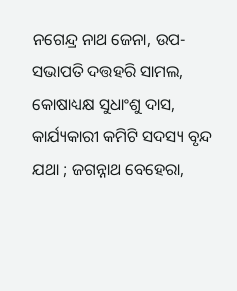ନଗେନ୍ଦ୍ର ନାଥ ଜେନା, ଉପ-ସଭାପତି ଦତ୍ତହରି ସାମଲ, କୋଷାଧ୍ୟକ୍ଷ ସୁଧାଂଶୁ ଦାସ, କାର୍ଯ୍ୟକାରୀ କମିଟି ସଦସ୍ୟ ବୃନ୍ଦ ଯଥା ; ଜଗନ୍ନାଥ ବେହେରା,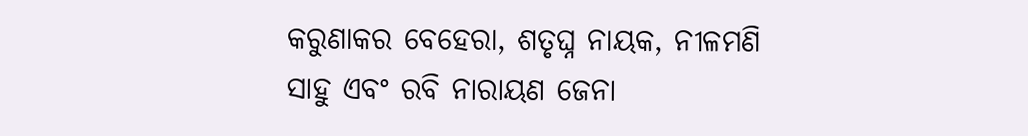କରୁଣାକର ବେହେରା, ଶତୃଘ୍ନ ନାୟକ, ନୀଳମଣି ସାହୁ ଏବଂ ରବି ନାରାୟଣ ଜେନା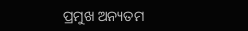ପ୍ରମୁଖ ଅନ୍ୟତମ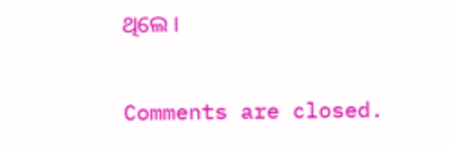ଥିଲେ ।

Comments are closed.